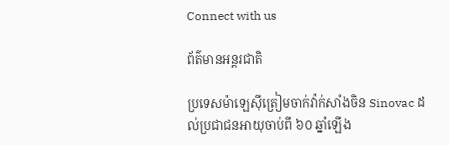Connect with us

ព័ត៌មានអន្ដរជាតិ

ប្រទេសម៉ាឡេស៊ីត្រៀមចាក់វ៉ាក់សាំងចិន Sinovac ដល់ប្រជាជនអាយុចាប់ពី ៦០ ឆ្នាំឡើង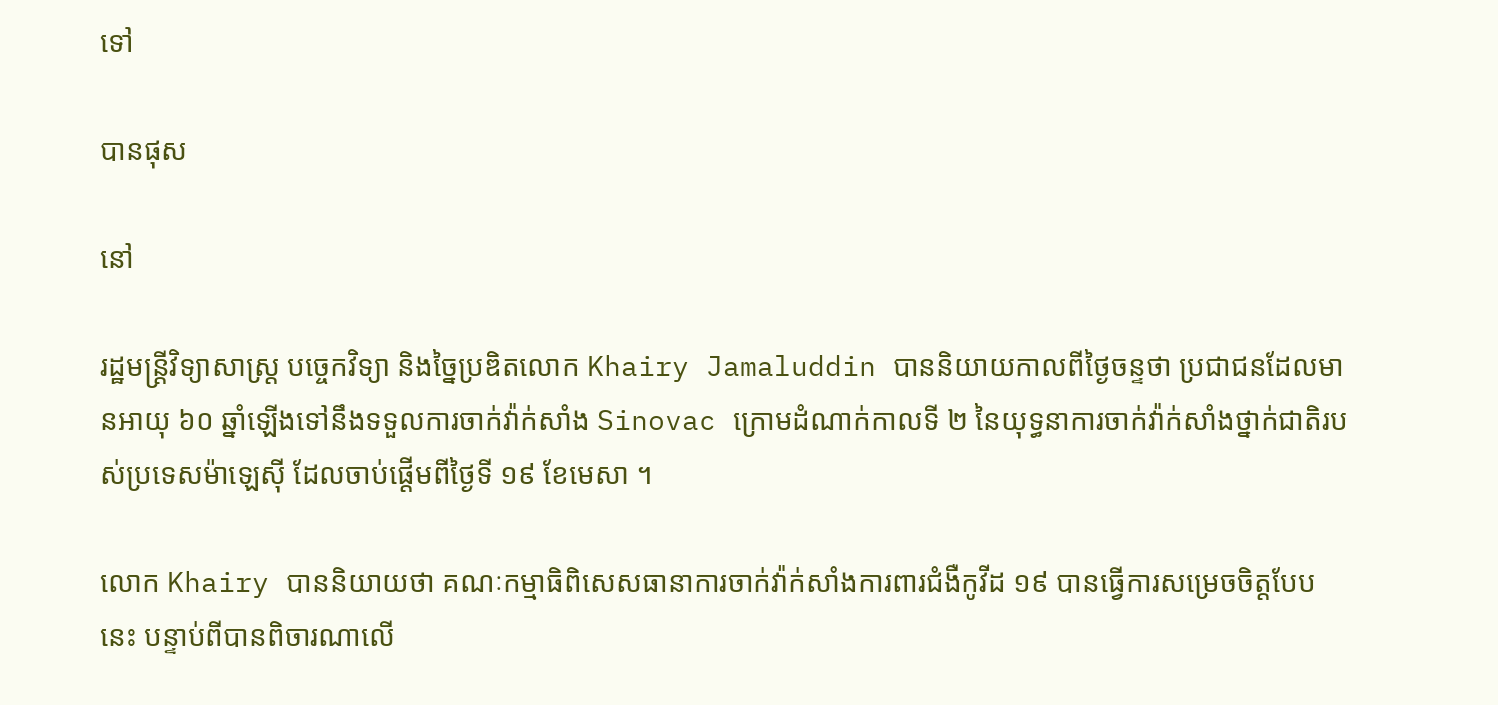ទៅ

បានផុស

នៅ

រដ្ឋមន្រ្តីវិទ្យាសាស្ត្រ បច្ចេកវិទ្យា និងច្នៃប្រឌិតលោក Khairy Jamaluddin បាននិយាយកាលពីថ្ងៃចន្ទថា ប្រជាជនដែលមានអាយុ ៦០ ឆ្នាំឡើងទៅនឹងទទួលការចាក់វ៉ាក់សាំង Sinovac ក្រោមដំណាក់កាលទី ២ នៃយុទ្ធនាការចាក់វ៉ាក់សាំងថ្នាក់ជាតិរបស់ប្រទេសម៉ាឡេស៊ី ដែលចាប់ផ្តើមពីថ្ងៃទី ១៩ ខែមេសា ។

លោក Khairy បាននិយាយថា គណៈកម្មាធិពិសេសធានាការចាក់វ៉ាក់សាំងការពារជំងឺកូវីដ ១៩ បានធ្វើការសម្រេចចិត្តបែបនេះ បន្ទាប់ពីបានពិចារណាលើ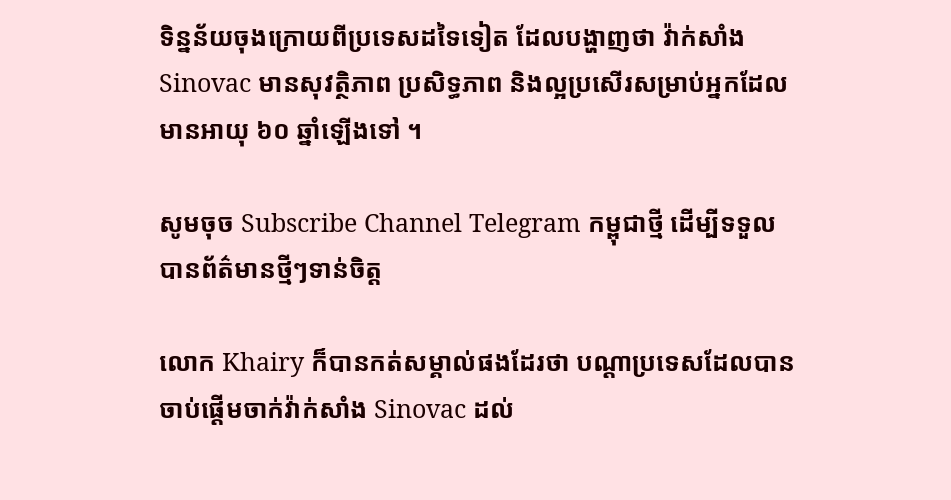ទិន្នន័យចុងក្រោយពីប្រទេសដទៃទៀត ដែលបង្ហាញថា វ៉ាក់សាំង Sinovac មានសុវត្ថិភាព ប្រសិទ្ធភាព និងល្អប្រសើរសម្រាប់អ្នកដែលមានអាយុ ៦០ ឆ្នាំឡើងទៅ ។

សូមចុច Subscribe Channel Telegram កម្ពុជាថ្មី ដើម្បីទទួលបានព័ត៌មានថ្មីៗទាន់ចិត្ត

លោក Khairy ក៏បានកត់សម្គាល់ផងដែរថា បណ្តាប្រទេសដែលបានចាប់ផ្តើមចាក់វ៉ាក់សាំង Sinovac ដល់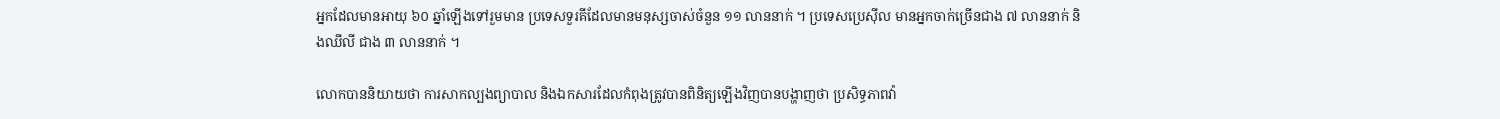អ្នកដែលមានអាយុ ៦០ ឆ្នាំឡើងទៅរួមមាន ប្រទេសទួរគីដែលមានមនុស្សចាស់ចំនួន ១១ លាននាក់ ។ ប្រទេសប្រេស៊ីល មានអ្នកចាក់ច្រើនជាង ៧ លាននាក់ និងឈីលី ជាង ៣ លាននាក់ ។

លោកបាននិយាយថា ការសាកល្បងព្យាបាល និងឯកសារដែលកំពុងត្រូវបានពិនិត្យឡើងវិញបានបង្ហាញថា ប្រសិទ្ធភាពវ៉ា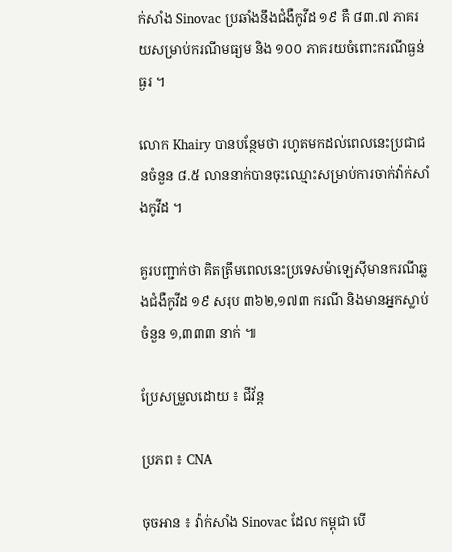ក់សាំង Sinovac ប្រឆាំងនឹងជំងឺកូវីដ ១៩ គឺ ៨៣.៧ ភាគរយសម្រាប់ករណីមធ្យម និង ១០០ ភាគរយចំពោះករណីធ្ងន់ធ្ងរ ។

លោក Khairy បានបន្ថែមថា រហូតមកដល់ពេលនេះប្រជាជនចំនួន ៨.៥ លាននាក់បានចុះឈ្មោះសម្រាប់ការចាក់វ៉ាក់សាំងកូវីដ ។

គួរបញ្ជាក់ថា គិតត្រឹមពេលនេះប្រទេសម៉ាឡេស៊ីមានករណីឆ្លងជំងឺកូវីដ ១៩ សរុប ៣៦២,១៧៣ ករណី និងមានអ្នកស្លាប់ចំនួន ១,៣៣៣ នាក់ ៕

ប្រែសម្រួលដោយ ៖ ជីវ័ន្ត

ប្រភព ៖ CNA

ចុចអាន ៖ វ៉ាក់សាំង Sinovac ដែល កម្ពុជា បើ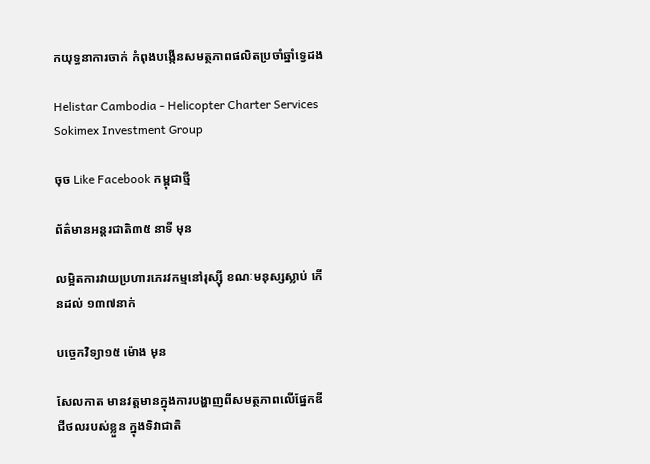កយុទ្ធនាការចាក់ កំពុងបង្កើនសមត្ថភាពផលិតប្រចាំឆ្នាំទ្វេដង

Helistar Cambodia - Helicopter Charter Services
Sokimex Investment Group

ចុច Like Facebook កម្ពុជាថ្មី

ព័ត៌មានអន្ដរជាតិ៣៥ នាទី មុន

លម្អិតការវាយប្រហារភេរវកម្មនៅរុស្ស៊ី ខណៈមនុស្សស្លាប់ កើនដល់ ១៣៧នាក់

បច្ចេកវិទ្យា១៥ ម៉ោង មុន

សែលកាត មានវត្តមានក្នុងការបង្ហាញពីសមត្ថភាពលើផ្នែកឌីជីថលរបស់ខ្លួន ក្នុងទិវាជាតិ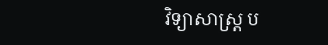វិទ្យាសាស្រ្ត ប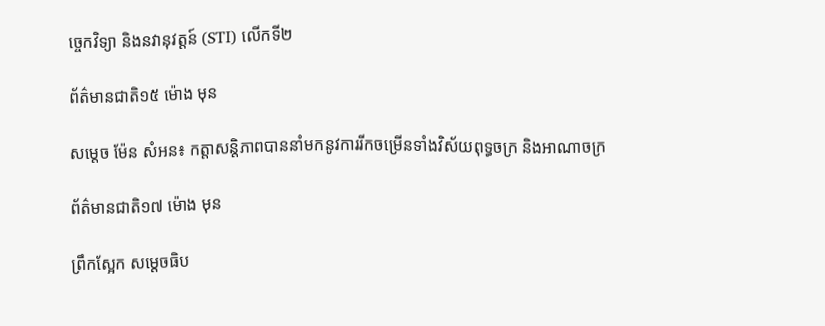ចេ្ចកវិទ្យា និងនវានុវត្តន៍ (STI) លើកទី២

ព័ត៌មានជាតិ១៥ ម៉ោង មុន

សម្តេច ម៉ែន សំអន៖ កត្តាសន្តិភាពបាននាំមកនូវការរីកចម្រើនទាំងវិស័យពុទ្ធចក្រ និងអាណាចក្រ

ព័ត៌មានជាតិ១៧ ម៉ោង មុន

ព្រឹកស្អែក សម្ដេចធិប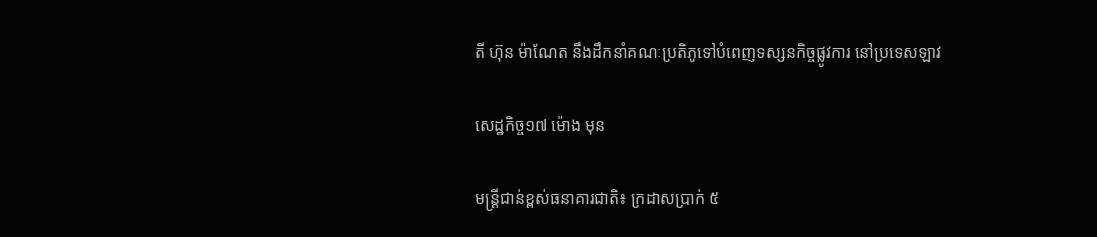តី ហ៊ុន ម៉ាណែត នឹងដឹកនាំគណៈប្រតិភូទៅបំពេញទស្សនកិច្ចផ្លូវការ នៅប្រទេសឡាវ

សេដ្ឋកិច្ច១៧ ម៉ោង មុន

មន្ត្រីជាន់ខ្ពស់ធនាគារជាតិ៖ ក្រដាសប្រាក់ ៥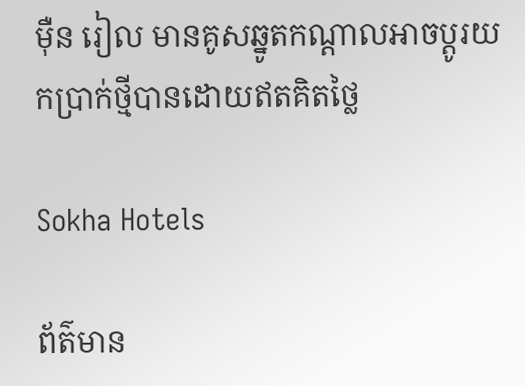ម៉ឺន រៀល មានគូសឆ្នូតកណ្តាលអាចប្តូរយកប្រាក់ថ្មីបានដោយឥតគិតថ្លៃ

Sokha Hotels

ព័ត៌មាន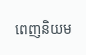ពេញនិយម